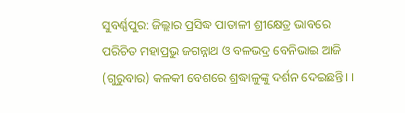ସୁବର୍ଣ୍ଣପୁର: ଜିଲ୍ଲାର ପ୍ରସିଦ୍ଧ ପାତାଳୀ ଶ୍ରୀକ୍ଷେତ୍ର ଭାବରେ ପରିଚିତ ମହାପ୍ରଭୁ ଜଗନ୍ନାଥ ଓ ବଳଭଦ୍ର ବେନିଭାଇ ଆଜି (ଗୁରୁବାର) କଳକୀ ବେଶରେ ଶ୍ରଦ୍ଧାଳୁଙ୍କୁ ଦର୍ଶନ ଦେଇଛନ୍ତି। ।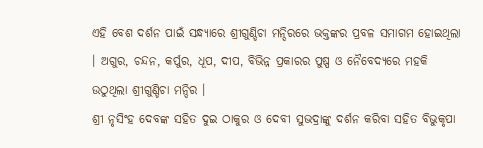ଏହି ବେଶ ଦର୍ଶନ ପାଇଁ ସନ୍ଧ୍ୟାରେ ଶ୍ରୀଗୁଣ୍ଡିଚା ମନ୍ଦିରରେ ଭକ୍ତଙ୍କର ପ୍ରବଳ ସମାଗମ ହୋଇଥିଲା । ଅଗୁର, ଚନ୍ଦନ, କର୍ପୁର, ଧୂପ, ଦୀପ, ବିଭିନ୍ନ ପ୍ରକାରର ପୁଷ୍ପ ଓ ନୈବେଦ୍ୟରେ ମହକି ଉଠୁଥିଲା ଶ୍ରୀଗୁଣ୍ଡିଚା ମନ୍ଦିର ।
ଶ୍ରୀ ନୃସିଂହ ଦେବଙ୍କ ସହିତ ଦୁଇ ଠାକୁର ଓ ଦେବୀ ସୁଭଦ୍ରାଙ୍କୁ ଦର୍ଶନ କରିବା ସହିତ ବିଭୁକୃପା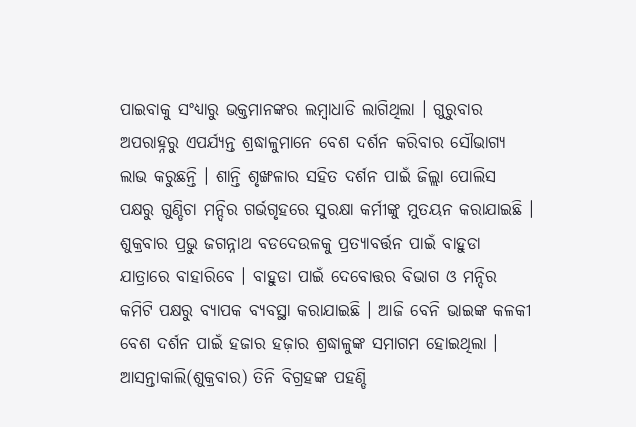ପାଇବାକୁ ସଂଧ୍ୟାରୁ ଭକ୍ତମାନଙ୍କର ଲମ୍ବାଧାଡି ଲାଗିଥିଲା । ଗୁରୁବାର ଅପରାହ୍ନରୁ ଏପର୍ଯ୍ୟନ୍ତ ଶ୍ରଦ୍ଧାଳୁମାନେ ବେଶ ଦର୍ଶନ କରିବାର ସୌଭାଗ୍ୟ ଲାଭ କରୁଛନ୍ତି । ଶାନ୍ତି ଶୃଙ୍ଖଳାର ସହିତ ଦର୍ଶନ ପାଇଁ ଜିଲ୍ଲା ପୋଲିସ ପକ୍ଷରୁ ଗୁଣ୍ଡିଚା ମନ୍ଦିର ଗର୍ଭଗୃହରେ ସୁରକ୍ଷା କର୍ମୀଙ୍କୁ ମୁତୟନ କରାଯାଇଛି । ଶୁକ୍ରବାର ପ୍ରଭୁ ଜଗନ୍ନାଥ ବଡଦେଉଳକୁ ପ୍ରତ୍ୟାବର୍ତ୍ତନ ପାଇଁ ବାହୁଡା ଯାତ୍ରାରେ ବାହାରିବେ । ବାହୁଡା ପାଇଁ ଦେବୋତ୍ତର ବିଭାଗ ଓ ମନ୍ଦିର କମିଟି ପକ୍ଷରୁ ବ୍ୟାପକ ବ୍ୟବସ୍ଥା କରାଯାଇଛି । ଆଜି ବେନି ଭାଇଙ୍କ କଳକୀ ବେଶ ଦର୍ଶନ ପାଇଁ ହଜାର ହଜ଼ାର ଶ୍ରଦ୍ଧାଳୁଙ୍କ ସମାଗମ ହୋଇଥିଲା ।
ଆସନ୍ତାକାଲି(ଶୁକ୍ରବାର) ତିନି ବିଗ୍ରହଙ୍କ ପହଣ୍ଡି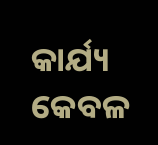କାର୍ଯ୍ୟ କେବଳ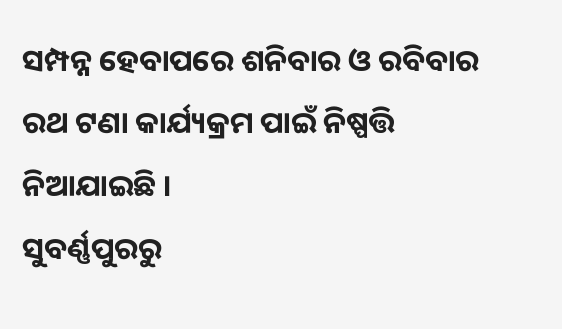ସମ୍ପନ୍ନ ହେବାପରେ ଶନିବାର ଓ ରବିବାର ରଥ ଟଣା କାର୍ଯ୍ୟକ୍ରମ ପାଇଁ ନିଷ୍ପତ୍ତି ନିଆଯାଇଛି ।
ସୁବର୍ଣ୍ଣପୁରରୁ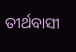ତୀର୍ଥବାସୀ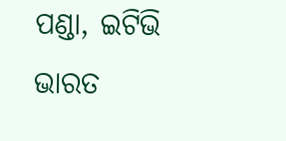ପଣ୍ଡା, ଇଟିଭି ଭାରତ